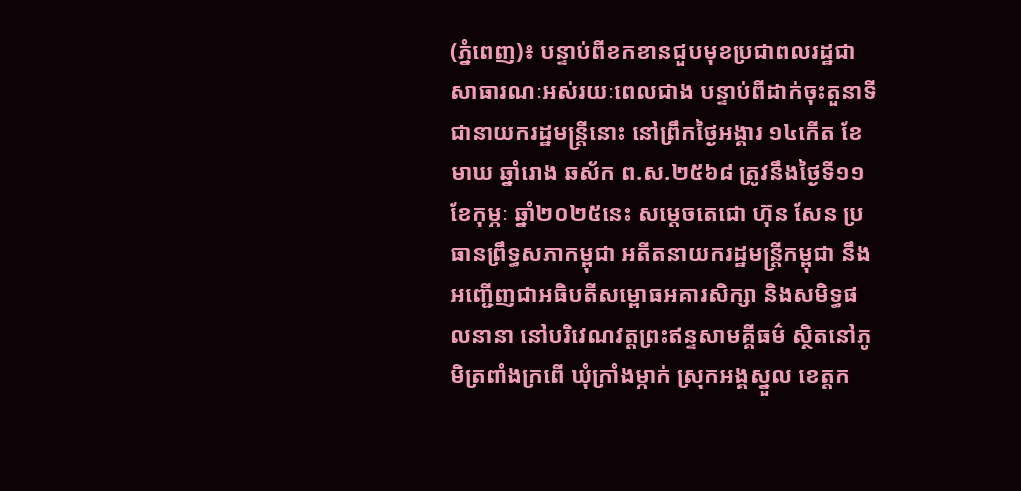(ភ្នំពេញ)៖ បន្ទាប់ពីខកខានជួបមុខប្រជាពលរដ្ឋជាសាធារណៈអស់រយៈពេលជាង បន្ទាប់ពីដាក់ចុះតួនាទីជានាយករដ្ឋមន្ត្រីនោះ នៅព្រឹកថ្ងៃអង្គារ ១៤កើត ខែមាឃ ឆ្នាំរោង ឆស័ក ព.ស.២៥៦៨ ត្រូវនឹងថ្ងៃទី១១ ខែកុម្ភៈ ឆ្នាំ២០២៥នេះ សម្តេចតេជោ ហ៊ុន សែន ប្រធានព្រឹទ្ធសភាកម្ពុជា អតីតនាយករដ្ឋមន្ត្រីកម្ពុជា នឹងអញ្ជើញជាអធិបតីសម្ពោធអគារសិក្សា និងសមិទ្ធផលនានា នៅបរិវេណវត្តព្រះឥន្ទសាមគ្គីធម៌ ស្ថិតនៅភូមិត្រពាំងក្រពើ ឃុំក្រាំងម្កាក់ ស្រុកអង្គស្នួល ខេត្តក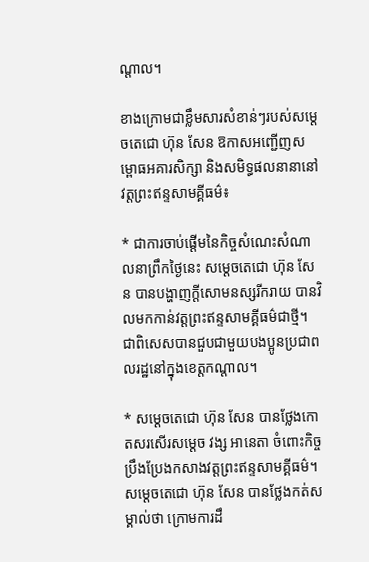ណ្តាល។

ខាងក្រោមជាខ្លឹមសារសំខាន់ៗរបស់សម្តេចតេជោ ហ៊ុន សែន ឱកាសអញ្ជើញសម្ពោធអគារសិក្សា និងសមិទ្ធផលនានានៅវត្តព្រះឥន្ទសាមគ្គីធម៌៖

* ជាការចាប់ផ្តើមនៃកិច្ចសំណេះសំណាលនាព្រឹកថ្ងៃនេះ សម្តេចតេជោ ហ៊ុន សែន បានបង្ហាញក្តីសោមនស្សរីករាយ បានវិលមកកាន់វត្តព្រះឥន្ទសាមគ្គីធម៌ជាថ្មី។ ជាពិសេសបានជួបជាមួយបងប្អូនប្រជាពលរដ្ឋនៅក្នុងខេត្តកណ្តាល។

* សម្តេចតេជោ ហ៊ុន សែន បានថ្លែងកោតសរសើរសម្តេច វង្ស អានេតា ចំពោះកិច្ចប្រឹងប្រែងកសាងវត្តព្រះឥន្ទសាមគ្គីធម៌។ សម្តេចតេជោ ហ៊ុន សែន បានថ្លែងកត់សម្គាល់ថា ក្រោមការដឹ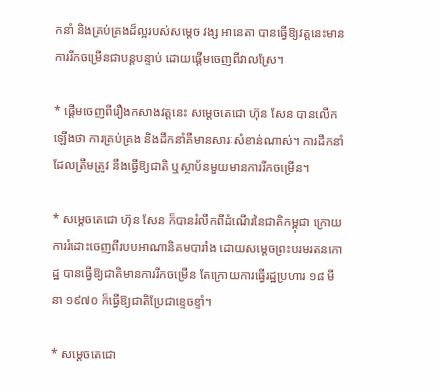កនាំ និងគ្រប់គ្រងដ៏ល្អរបស់សម្តេច វង្ស អានេតា បានធ្វើឱ្យវត្តនេះមានការរីកចម្រើនជាបន្តបន្ទាប់ ដោយផ្តើមចេញពីវាលស្រែ។

* ផ្តើមចេញពីរឿងកសាងវត្តនេះ សម្តេចតេជោ ហ៊ុន សែន បានលើកឡើងថា ការគ្រប់គ្រង និងដឹកនាំគឺមានសារៈសំខាន់ណាស់។ ការដឹកនាំដែលត្រឹមត្រូវ នឹងធ្វើឱ្យជាតិ ឬស្ថាប័នមួយមានការរីកចម្រើន។

* សម្តេចតេជោ ហ៊ុន សែន ក៏បានរំលឹកពីដំណើរនៃជាតិកម្ពុជា ក្រោយការរំដោះចេញពីរបបអាណានិគមបារាំង ដោយសម្តេចព្រះបរមរតនកោដ្ឋ បានធ្វើឱ្យជាតិមានការរីកចម្រើន តែក្រោយការធ្វើរដ្ឋប្រហារ ១៨ មីនា ១៩៧០ ក៏ធ្វើឱ្យជាតិប្រែជាខ្ទេចខ្ទាំ។

* សម្តេចតេជោ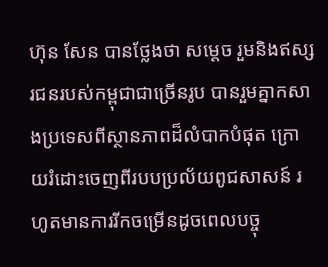ហ៊ុន សែន បានថ្លែងថា សម្តេច រួមនិងឥស្សរជនរបស់កម្ពុជាជាច្រើនរូប បានរួមគ្នាកសាងប្រទេសពីស្ថានភាពដ៏លំបាកបំផុត ក្រោយរំដោះចេញពីរបបប្រល័យពូជសាសន៍ រហូតមានការរីកចម្រើនដូចពេលបច្ចុ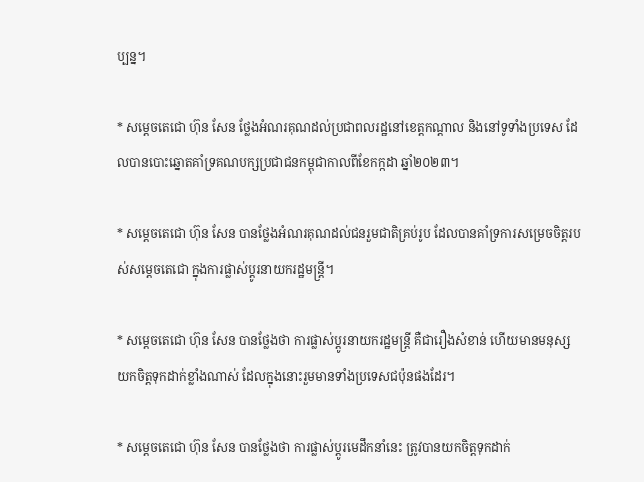ប្បន្ន។

* សម្តេចតេជោ ហ៊ុន សែន ថ្លែងអំណរគុណដល់ប្រជាពលរដ្ឋនៅខេត្តកណ្តាល និងនៅទូទាំងប្រទេស ដែលបានបោះឆ្នោតគាំទ្រគណបក្សប្រជាជនកម្ពុជាកាលពីខែកក្កដា ឆ្នាំ២០២៣។

* សម្តេចតេជោ ហ៊ុន សែន បានថ្លែងអំណរគុណដល់ជនរួមជាតិគ្រប់រូប ដែលបានគាំទ្រការសម្រេចចិត្តរបស់សម្តេចតេជោ ក្នុងការផ្លាស់ប្តូរនាយករដ្ឋមន្ត្រី។

* សម្តេចតេជោ ហ៊ុន សែន បានថ្លែងថា ការផ្លាស់ប្តូរនាយករដ្ឋមន្ត្រី គឺជារឿងសំខាន់ ហើយមានមនុស្សយកចិត្តទុកដាក់ខ្លាំងណាស់ ដែលក្នុងនោះរួមមានទាំងប្រទេសជប៉ុនផងដែរ។

* សម្តេចតេជោ ហ៊ុន សែន បានថ្លែងថា ការផ្លាស់ប្តូរមេដឹកនាំនេះ ត្រូវបានយកចិត្តទុកដាក់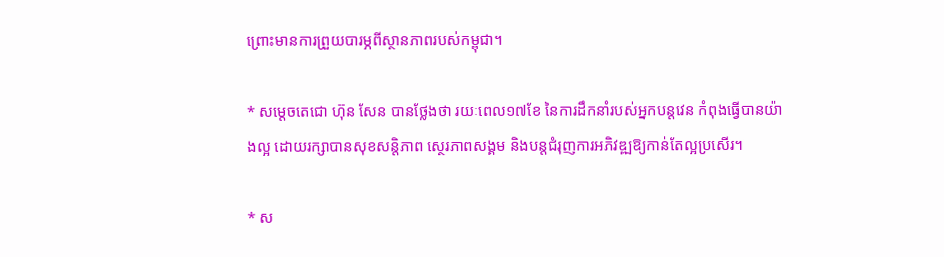ព្រោះមានការព្រួយបារម្ភពីស្ថានភាពរបស់កម្ពុជា។

* សម្តេចតេជោ ហ៊ុន សែន បានថ្លែងថា រយៈពេល១៧ខែ នៃការដឹកនាំរបស់អ្នកបន្តវេន កំពុងធ្វើបានយ៉ាងល្អ ដោយរក្សាបានសុខសន្តិភាព ស្ថេរភាពសង្គម និងបន្តជំរុញការអភិវឌ្ឍឱ្យកាន់តែល្អប្រសើរ។

* ស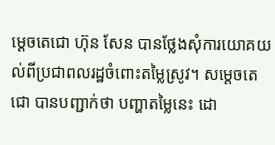ម្តេចតេជោ ហ៊ុន សែន បានថ្លែងសុំការយោគយល់ពីប្រជាពលរដ្ឋចំពោះតម្លៃស្រូវ។ សម្តេចតេជោ បានបញ្ជាក់ថា បញ្ហាតម្លៃនេះ ដោ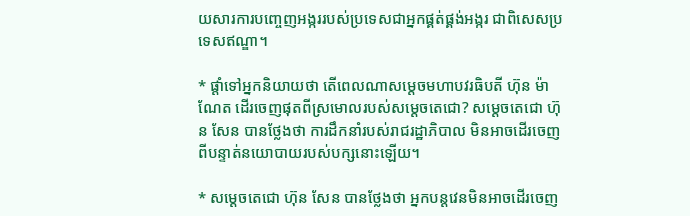យសារការបញ្ចេញអង្កររបស់ប្រទេសជាអ្នកផ្គត់ផ្គង់អង្ករ ជាពិសេសប្រទេសឥណ្ឌា។

* ផ្តាំទៅអ្នកនិយាយថា តើពេលណាសម្តេចមហាបវរធិបតី ហ៊ុន ម៉ាណែត ដើរចេញផុតពីស្រមោលរបស់សម្តេចតេជោ? សម្តេចតេជោ ហ៊ុន សែន បានថ្លែងថា ការដឹកនាំរបស់រាជរដ្ឋាភិបាល មិនអាចដើរចេញពីបន្ទាត់នយោបាយរបស់បក្សនោះឡើយ។

* សម្តេចតេជោ ហ៊ុន សែន បានថ្លែងថា អ្នកបន្តវេនមិនអាចដើរចេញ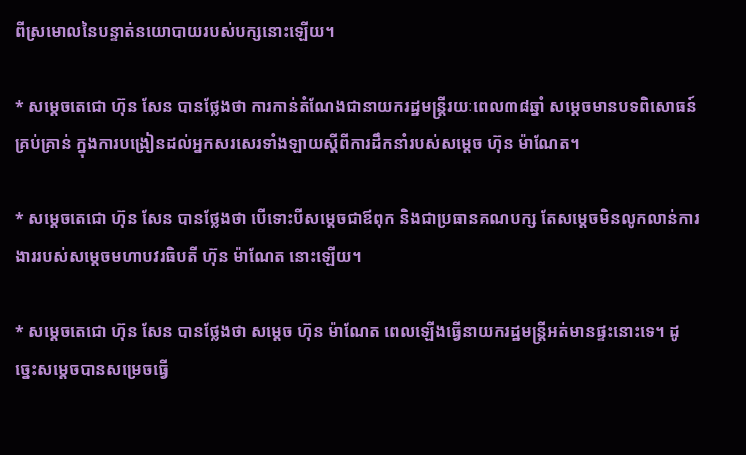ពីស្រមោលនៃបន្ទាត់នយោបាយរបស់បក្សនោះឡើយ។

* សម្តេចតេជោ ហ៊ុន សែន បានថ្លែងថា ការកាន់តំណែងជានាយករដ្ឋមន្ត្រីរយៈពេល៣៨ឆ្នាំ សម្តេចមានបទពិសោធន៍គ្រប់គ្រាន់ ក្នុងការបង្រៀនដល់អ្នកសរសេរទាំងឡាយស្តីពីការដឹកនាំរបស់សម្តេច ហ៊ុន ម៉ាណែត។

* សម្តេចតេជោ ហ៊ុន សែន បានថ្លែងថា បើទោះបីសម្តេចជាឪពុក និងជាប្រធានគណបក្ស តែសម្តេចមិនលូកលាន់ការងាររបស់សម្តេចមហាបវរធិបតី ហ៊ុន ម៉ាណែត នោះឡើយ។

* សម្តេចតេជោ ហ៊ុន សែន បានថ្លែងថា សម្តេច ហ៊ុន ម៉ាណែត ពេលឡើងធ្វើនាយករដ្ឋមន្ត្រីអត់មានផ្ទះនោះទេ។ ដូច្នេះសម្តេចបានសម្រេចធ្វើ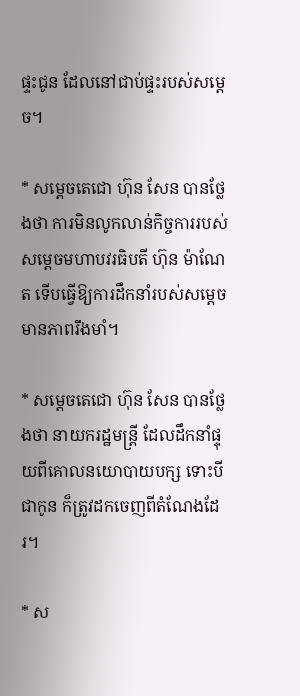ផ្ទះជូន ដែលនៅជាប់ផ្ទះរបស់សម្តេច។

* សម្តេចតេជោ ហ៊ុន សែន បានថ្លែងថា ការមិនលូកលាន់កិច្ចការរបស់សម្តេចមហាបវរធិបតី ហ៊ុន ម៉ាណែត ទើបធ្វើឱ្យការដឹកនាំរបស់សម្តេចមានភាពរឹងមាំ។

* សម្តេចតេជោ ហ៊ុន សែន បានថ្លែងថា នាយករដ្ឋមន្ត្រី ដែលដឹកនាំផ្ទុយពីគោលនយោបាយបក្ស ទោះបីជាកូន ក៏ត្រូវដកចេញពីតំណែងដែរ។

* ស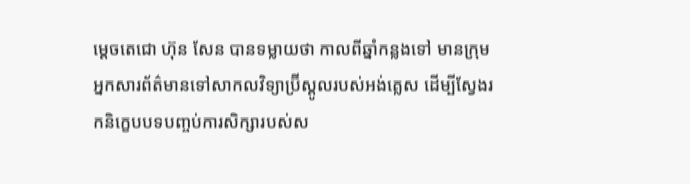ម្តេចតេជោ ហ៊ុន សែន បានទម្លាយថា កាលពីឆ្នាំកន្លងទៅ មានក្រុមអ្នកសារព័ត៌មានទៅសាកលវិទ្យាប្រ៊ីស្តូលរបស់អង់គ្លេស ដើម្បីស្វែងរកនិក្ខេបបទបញ្ចប់ការសិក្សារបស់ស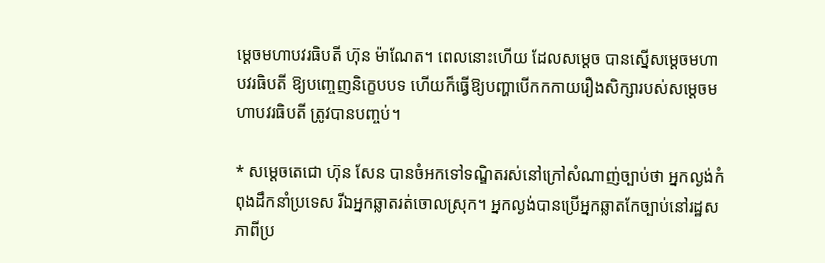ម្តេចមហាបវរធិបតី ហ៊ុន ម៉ាណែត។ ពេលនោះហើយ ដែលសម្តេច បានស្នើសម្តេចមហាបវរធិបតី ឱ្យបញ្ចេញនិក្ខេបបទ ហើយក៏ធ្វើឱ្យបញ្ហាបើកកកាយរឿងសិក្សារបស់សម្តេចមហាបវរធិបតី ត្រូវបានបញ្ចប់។

* សម្តេចតេជោ ហ៊ុន សែន បានចំអកទៅទណ្ឌិតរស់នៅក្រៅសំណាញ់ច្បាប់ថា អ្នកល្ងង់កំពុងដឹកនាំប្រទេស រីឯអ្នកឆ្លាតរត់ចោលស្រុក។ អ្នកល្ងង់បានប្រើអ្នកឆ្លាតកែច្បាប់នៅរដ្ឋសភាពីប្រ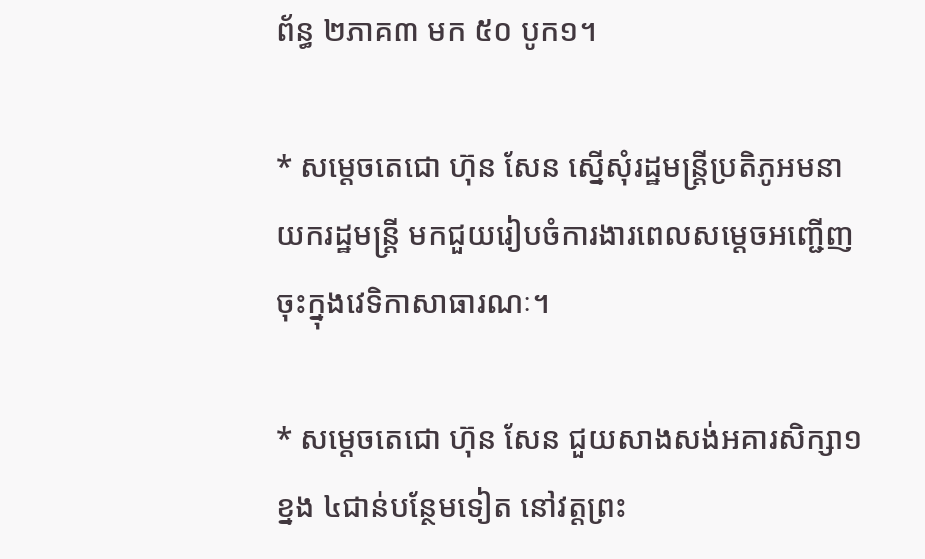ព័ន្ធ ២ភាគ៣ មក ៥០ បូក១។

* សម្តេចតេជោ ហ៊ុន សែន ស្នើសុំរដ្ឋមន្ត្រីប្រតិភូអមនាយករដ្ឋមន្ត្រី មកជួយរៀបចំការងារពេលសម្តេចអញ្ជើញចុះក្នុងវេទិកាសាធារណៈ។

* សម្តេចតេជោ ហ៊ុន សែន ជួយសាងសង់អគារសិក្សា១ខ្នង ៤ជាន់បន្ថែមទៀត នៅវត្តព្រះ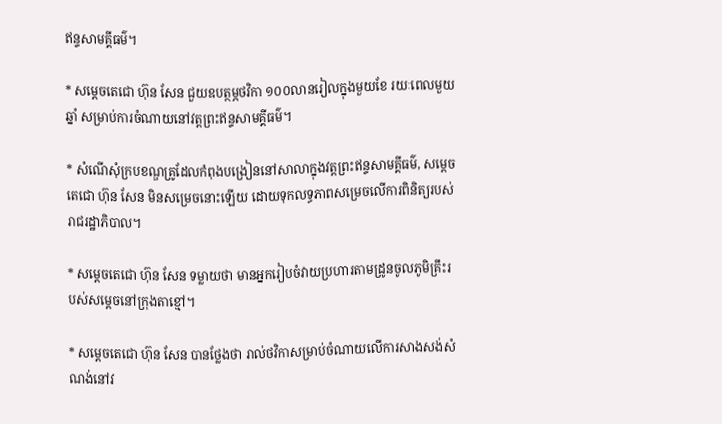ឥន្ទសាមគ្គីធម៌។

* សម្តេចតេជោ ហ៊ុន សែន ជួយឧបត្ថម្ភថវិកា ១០០លានរៀលក្នុងមួយខែ រយៈពេលមួយឆ្នាំ សម្រាប់ការចំណាយនៅវត្តព្រះឥន្ទសាមគ្គីធម៌។

* សំណើសុំក្របខណ្ឌគ្រូដែលកំពុងបង្រៀននៅសាលាក្នុងវត្តព្រះឥន្ទសាមគ្គីធម៌, សម្តេចតេជោ ហ៊ុន សែន មិនសម្រេចនោះឡើយ ដោយទុកលទ្ធភាពសម្រេចលើការពិនិត្យរបស់រាជរដ្ឋាភិបាល។

* សម្តេចតេជោ ហ៊ុន សែន ទម្លាយថា មានអ្នករៀបចំវាយប្រហារតាមដ្រូនចូលភូមិគ្រឹះរបស់សម្តេចនៅក្រុងតាខ្មៅ។

* សម្តេចតេជោ ហ៊ុន សែន បានថ្លែងថា រាល់ថវិកាសម្រាប់ចំណាយលើការសាងសង់សំណង់នៅវ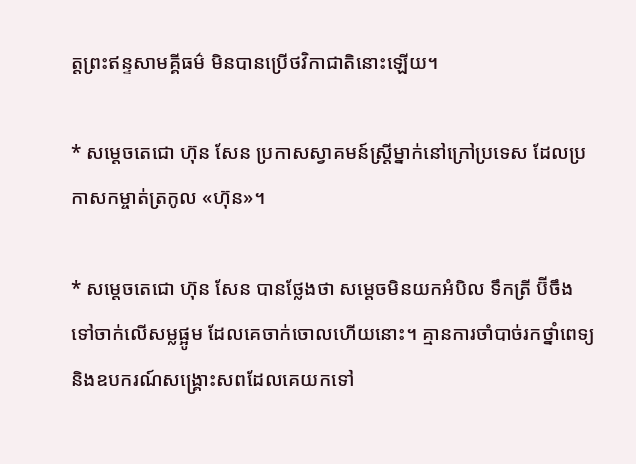ត្តព្រះឥន្ទសាមគ្គីធម៌ មិនបានប្រើថវិកាជាតិនោះឡើយ។

* សម្តេចតេជោ ហ៊ុន សែន ប្រកាសស្វាគមន៍ស្ត្រីម្នាក់នៅក្រៅប្រទេស ដែលប្រកាសកម្ចាត់ត្រកូល «ហ៊ុន»។

* សម្តេចតេជោ ហ៊ុន សែន បានថ្លែងថា សម្តេចមិនយកអំបិល ទឹកត្រី ប៊ីចឹង ទៅចាក់លើសម្លផ្អូម ដែលគេចាក់ចោលហើយនោះ។ គ្មានការចាំបាច់រកថ្នាំពេទ្យ និងឧបករណ៍សង្គ្រោះសពដែលគេយកទៅ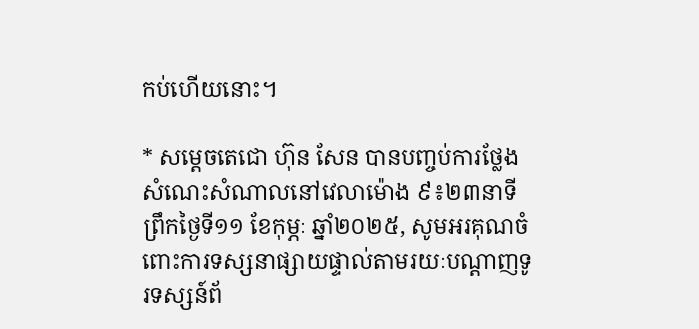កប់ហើយនោះ។

* សម្តេចតេជោ ហ៊ុន សែន បានបញ្ចប់ការថ្លែងសំណេះសំណាលនៅវេលាម៉ោង ៩៖២៣នាទីព្រឹកថ្ងៃទី១១ ខែកុម្ភៈ ឆ្នាំ២០២៥, សូមអរគុណចំពោះការទស្សនាផ្សាយផ្ទាល់តាមរយៈបណ្តាញទូរទស្សន៍ព័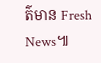ត៌មាន Fresh News៕